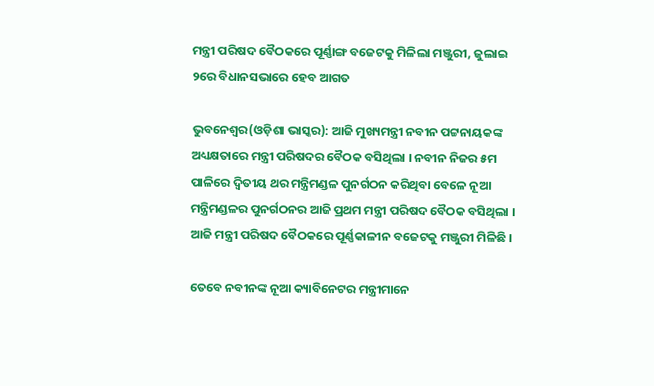ମନ୍ତ୍ରୀ ପରିଷଦ ବୈଠକରେ ପୂର୍ଣ୍ଣାଙ୍ଗ ବଜେଟକୁ ମିଳିଲା ମଞ୍ଜୁରୀ, ଜୁଲାଇ ୨ରେ ବିଧାନସଭାରେ ହେବ ଆଗତ

ଭୁବନେଶ୍ୱର(ଓଡ଼ିଶା ଭାସ୍କର): ଆଜି ମୁଖ୍ୟମନ୍ତ୍ରୀ ନବୀନ ପଟ୍ଟନାୟକଙ୍କ ଅଧ୍ୟକ୍ଷତାରେ ମନ୍ତ୍ରୀ ପରିଷଦର ବୈଠକ ବସିଥିଲା । ନବୀନ ନିଜର ୫ମ ପାଳିରେ ଦ୍ୱିତୀୟ ଥର ମନ୍ତ୍ରିମଣ୍ଡଳ ପୁନର୍ଗଠନ କରିଥିବା ବେଳେ ନୂଆ ମନ୍ତ୍ରିମଣ୍ଡଳର ପୁନର୍ଗଠନର ଆଜି ପ୍ରଥମ ମନ୍ତ୍ରୀ ପରିଷଦ ବୈଠକ ବସିଥିଲା । ଆଜି ମନ୍ତ୍ରୀ ପରିଷଦ ବୈଠକରେ ପୂର୍ଣ୍ଣକାଳୀନ ବଜେଟକୁ ମଞ୍ଜୁରୀ ମିଳିଛି ।

ତେବେ ନବୀନଙ୍କ ନୂଆ କ୍ୟାବିନେଟର ମନ୍ତ୍ରୀମାନେ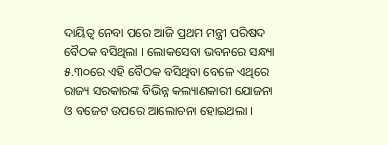ଦାୟିତ୍ୱ ନେବା ପରେ ଆଜି ପ୍ରଥମ ମନ୍ତ୍ରୀ ପରିଷଦ ବୈଠକ ବସିଥିଲା । ଲୋକସେବା ଭବନରେ ସନ୍ଧ୍ୟା ୫.୩୦ରେ ଏହି ବୈଠକ ବସିଥିବା ବେଳେ ଏଥିରେ ରାଜ୍ୟ ସରକାରଙ୍କ ବିଭିନ୍ନ କଲ୍ୟାଣକାରୀ ଯୋଜନା ଓ ବଜେଟ ଉପରେ ଆଲୋଚନା ହୋଇଥଲା ।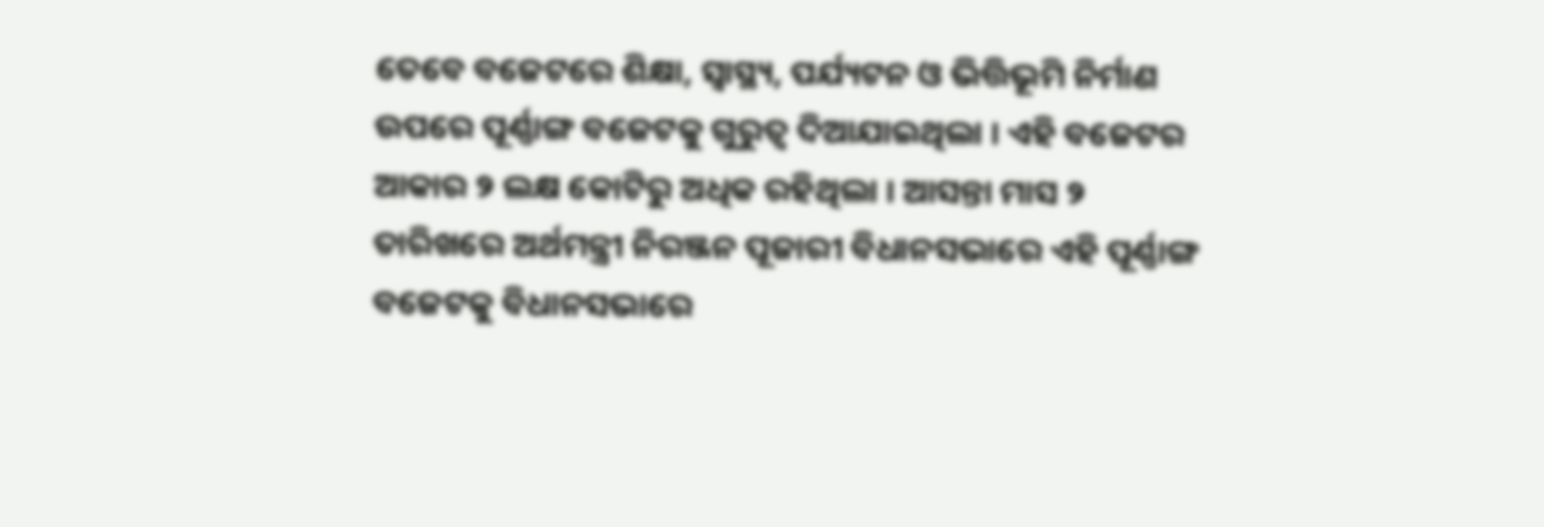ତେବେ ବଜେଟରେ ଶିକ୍ଷା, ସ୍ୱାସ୍ଥ୍ୟ, ପର୍ଯ୍ୟଟନ ଓ ଭିତ୍ତିଭୂମି ନିର୍ମାଣ ଉପରେ ପୂର୍ଣ୍ଣାଙ୍ଗ ବଜେଟକୁ ଗୁରୁତ୍ୱ ଦିଆଯାଇଥିଲା । ଏହି ବଜେଟର ଆକାର ୨ ଲକ୍ଷ କୋଟିରୁ ଅଧିକ ରହିଥିଲା । ଆସନ୍ତା ମାସ ୨ ତାରିଖରେ ଅର୍ଥମନ୍ତ୍ରୀ ନିରଞ୍ଜନ ପୂଜାରୀ ବିଧାନସଭାରେ ଏହି ପୂର୍ଣ୍ଣାଙ୍ଗ ବଜେଟକୁ ବିଧାନସଭାରେ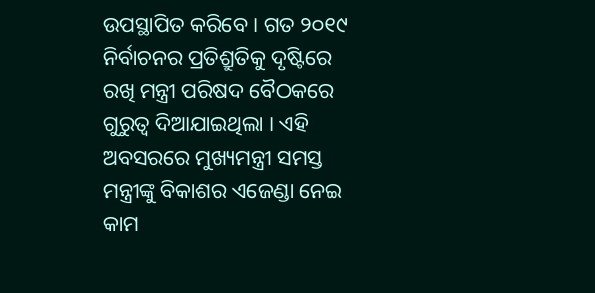ଉପସ୍ଥାପିତ କରିବେ । ଗତ ୨୦୧୯ ନିର୍ବାଚନର ପ୍ରତିଶ୍ରୁତିକୁ ଦୃଷ୍ଟିରେ ରଖି ମନ୍ତ୍ରୀ ପରିଷଦ ବୈଠକରେ ଗୁରୁତ୍ୱ ଦିଆଯାଇଥିଲା । ଏହି ଅବସରରେ ମୁଖ୍ୟମନ୍ତ୍ରୀ ସମସ୍ତ ମନ୍ତ୍ରୀଙ୍କୁ ବିକାଶର ଏଜେଣ୍ଡା ନେଇ କାମ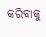କରିବାକୁ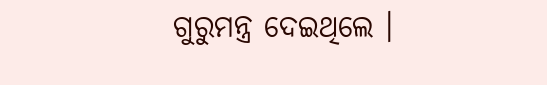ଗୁରୁମନ୍ତ୍ର ଦେଇଥିଲେ ।